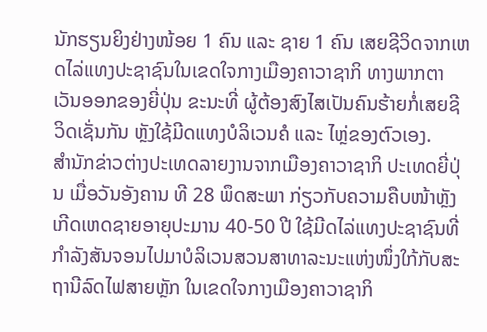ນັກຮຽນຍິງຢ່າງໜ້ອຍ 1 ຄົນ ແລະ ຊາຍ 1 ຄົນ ເສຍຊີວິດຈາກເຫດໄລ່ແທງປະຊາຊົນໃນເຂດໃຈກາງເມືອງຄາວາຊາກິ ທາງພາກຕາເວັນອອກຂອງຍີ່ປຸ່ນ ຂະນະທີ່ ຜູ້ຕ້ອງສົງໄສເປັນຄົນຮ້າຍກໍ່ເສຍຊີວິດເຊັ່ນກັນ ຫຼັງໃຊ້ມີດແທງບໍລິເວນຄໍ ແລະ ໄຫຼ່ຂອງຕົວເອງ.
ສໍານັກຂ່າວຕ່າງປະເທດລາຍງານຈາກເມືອງຄາວາຊາກິ ປະເທດຍີ່ປຸ່ນ ເມື່ອວັນອັງຄານ ທີ 28 ພຶດສະພາ ກ່ຽວກັບຄວາມຄືບໜ້າຫຼັງເກີດເຫດຊາຍອາຍຸປະມານ 40-50 ປີ ໃຊ້ມີດໄລ່ແທງປະຊາຊົນທີ່ກໍາລັງສັນຈອນໄປມາບໍລິເວນສວນສາທາລະນະແຫ່ງໜຶ່ງໃກ້ກັບສະຖານີລົດໄຟສາຍຫຼັກ ໃນເຂດໃຈກາງເມືອງຄາວາຊາກິ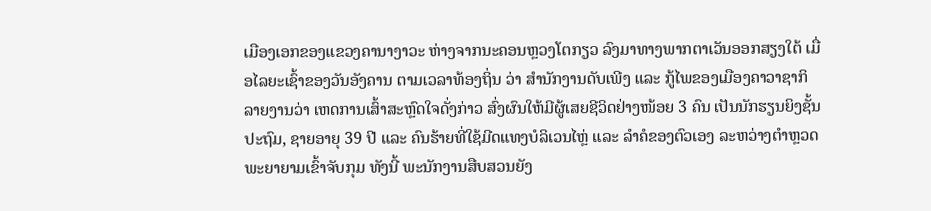ເມືອງເອກຂອງແຂວງຄານາງາວະ ຫ່າງຈາກນະຄອນຫຼວງໂຕກຽວ ລົງມາທາງພາກຕາເວັນອອກສຽງໃຕ້ ເມື່ອໄລຍະເຊົ້າຂອງວັນອັງຄານ ຕາມເວລາທ້ອງຖິ່ນ ວ່າ ສໍານັກງານດັບເພີງ ແລະ ກູ້ໄພຂອງເມືອງຄາວາຊາກິ ລາຍງານວ່າ ເຫດການເສົ້າສະຫຼົດໃຈດັ່ງກ່າວ ສົ່ງຜົນໃຫ້ມີຜູ້ເສຍຊີວິດຢ່າງໜ້ອຍ 3 ຄົນ ເປັນນັກຮຽນຍິງຊັ້ນປະຖົມ, ຊາຍອາຍຸ 39 ປີ ແລະ ຄົນຮ້າຍທີ່ໃຊ້ມີດແທງບໍລິເວນໄຫຼ່ ແລະ ລໍາຄໍຂອງຕົວເອງ ລະຫວ່າງຕໍາຫຼວດພະຍາຍາມເຂົ້າຈັບກຸມ ທັງນີ້ ພະນັກງານສືບສວນຍັງ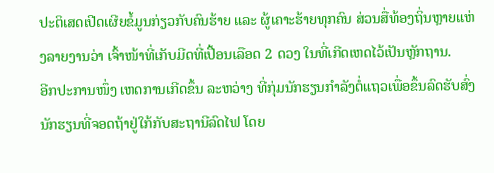ປະຕິເສດເປີດເຜີຍຂໍ້ມູນກ່ຽວກັບຄົນຮ້າຍ ແລະ ຜູ້ເຄາະຮ້າຍທຸກຄົນ ສ່ວນສື່ທ້ອງຖິ່ນຫຼາຍແຫ່ງລາຍງານວ່າ ເຈົ້າໜ້າທີ່ເກັບມີດທີ່ເປື້ອນເລືອດ 2 ດວງ ໃນທີ່ເກີດເຫດໄວ້ເປັນຫຼັກຖານ.
ອີກປະການໜຶ່ງ ເຫດການເກີດຂຶ້ນ ລະຫວ່າງ ທີ່ກຸ່ມນັກຮຽນກໍາລັງຕໍ່ແຖວເພື່ອຂຶ້ນລົດຮັບສົ່ງນັກຮຽນທີ່ຈອດຖ້າຢູ່ໃກ້ກັບສະຖານີລົດໄຟ ໂດຍ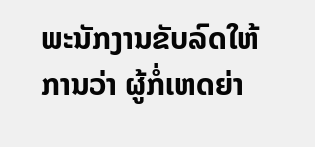ພະນັກງານຂັບລົດໃຫ້ການວ່າ ຜູ້ກໍ່ເຫດຍ່າ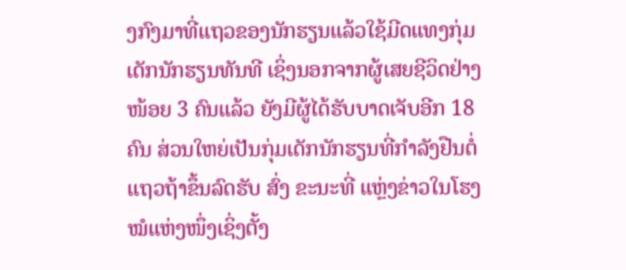ງກົງມາທີ່ແຖວຂອງນັກຮຽນແລ້ວໃຊ້ມີດແທງກຸ່ມເດັກນັກຮຽນທັນທີ ເຊິ່ງນອກຈາກຜູ້ເສຍຊີວິດຢ່າງໜ້ອຍ 3 ຄົນແລ້ວ ຍັງມີຜູ້ໄດ້ຮັບບາດເຈັບອີກ 18 ຄົນ ສ່ວນໃຫຍ່ເປັນກຸ່ມເດັກນັກຮຽນທີ່ກໍາລັງຢືນຕໍ່ແຖວຖ້າຂຶ້ນລົດຮັບ ສົ່ງ ຂະນະທີ່ ແຫຼ່ງຂ່າວໃນໂຮງໝໍແຫ່ງໜຶ່ງເຊິ່ງຕັ້ງ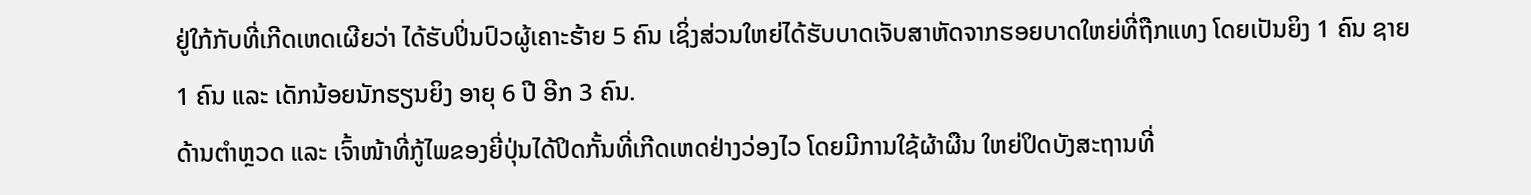ຢູ່ໃກ້ກັບທີ່ເກີດເຫດເຜີຍວ່າ ໄດ້ຮັບປິ່ນປົວຜູ້ເຄາະຮ້າຍ 5 ຄົນ ເຊິ່ງສ່ວນໃຫຍ່ໄດ້ຮັບບາດເຈັບສາຫັດຈາກຮອຍບາດໃຫຍ່ທີ່ຖືກແທງ ໂດຍເປັນຍິງ 1 ຄົນ ຊາຍ 1 ຄົນ ແລະ ເດັກນ້ອຍນັກຮຽນຍິງ ອາຍຸ 6 ປີ ອີກ 3 ຄົນ.
ດ້ານຕໍາຫຼວດ ແລະ ເຈົ້າໜ້າທີ່ກູ້ໄພຂອງຍີ່ປຸ່ນໄດ້ປິດກັ້ນທີ່ເກີດເຫດຢ່າງວ່ອງໄວ ໂດຍມີການໃຊ້ຜ້າຜືນ ໃຫຍ່ປິດບັງສະຖານທີ່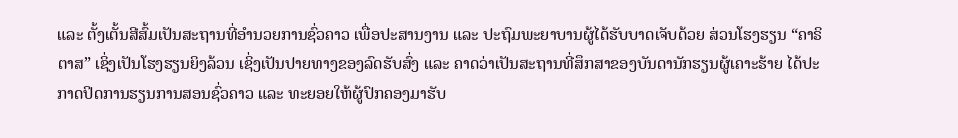ແລະ ຕັ້ງເຕັ້ນສີສົ້ມເປັນສະຖານທີ່ອໍານວຍການຊົ່ວຄາວ ເພື່ອປະສານງານ ແລະ ປະຖົມພະຍາບານຜູ້ໄດ້ຮັບບາດເຈັບດ້ວຍ ສ່ວນໂຮງຮຽນ “ຄາຣິຕາສ” ເຊິ່ງເປັນໂຮງຮຽນຍິງລ້ວນ ເຊິ່ງເປັນປາຍທາງຂອງລົດຮັບສົ່ງ ແລະ ຄາດວ່າເປັນສະຖານທີ່ສຶກສາຂອງບັນດານັກຮຽນຜູ້ເຄາະຮ້າຍ ໄດ້ປະກາດປິດການຮຽນການສອນຊົ່ວຄາວ ແລະ ທະຍອຍໃຫ້ຜູ້ປົກຄອງມາຮັບ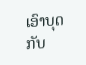ເອົາບຸດກັບ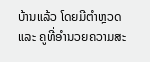ບ້ານແລ້ວ ໂດຍມີຕໍາຫຼວດ ແລະ ຄູທີ່ອໍານວຍຄວາມສະ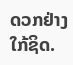ດວກຢ່າງໃກ້ຊິດ.